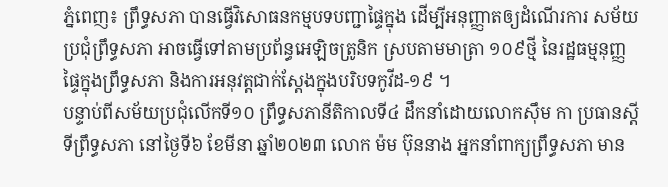ភ្នំពេញ៖ ព្រឹទ្ធសភា បានធ្វើវិសោធនកម្មបទបញ្ជាផ្ទៃក្នុង ដើម្បីអនុញ្ញាតឲ្យដំណើរការ សម័យប្រជុំព្រឹទ្ធសភា អាចធ្វើទៅតាមប្រព័ន្ធអេឡិចត្រូនិក ស្របតាមមាត្រា ១០៩ថ្មី នៃរដ្ឋធម្មនុញ្ញផ្ទៃក្នុងព្រឹទ្ធសភា និងការអនុវត្តជាក់ស្ដែងក្នុងបរិបទកូវីដ-១៩ ។
បន្ទាប់ពីសម័យប្រជុំលើកទី១០ ព្រឹទ្ធសភានីតិកាលទី៤ ដឹកនាំដោយលោកស៊ឹម កា ប្រធានស្តីទីព្រឹទ្ធសភា នៅថ្ងៃទី៦ ខែមីនា ឆ្នាំ២០២៣ លោក ម៉ម ប៊ុននាង អ្នកនាំពាក្យព្រឹទ្ធសភា មាន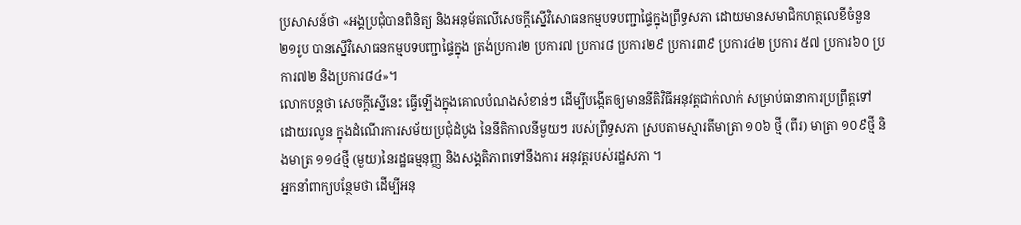ប្រសាសន៍ថា «អង្គប្រជុំបានពិនិត្យ និងអនុម័តលើសេចក្តីស្នើវិសោធនកម្មបទបញ្ជាផ្ទៃក្នុងព្រឹទ្ធសភា ដោយមានសមាជិកហត្ថលេខីចំនួន ២១រូប បានស្នើវិសោធនកម្មបទបញ្ជាផ្ទៃក្នុង ត្រង់ប្រការ២ ប្រការ៧ ប្រការ៨ ប្រការ២៩ ប្រការ៣៩ ប្រការ៤២ ប្រការ ៥៧ ប្រការ៦០ ប្រការ៧២ និងប្រការ៨៤»។
លោកបន្តថា សេចក្តីស្នើនេះ ធ្វើឡើងក្នុងគោលបំណងសំខាន់ៗ ដើម្បីបង្កើតឲ្យមាននីតិវិធីអនុវត្តជាក់លាក់ សម្រាប់ធានាការប្រព្រឹត្តទៅដោយរលូន ក្នុងដំណើរការសម័យប្រជុំដំបូង នៃនីតិកាលនីមួយៗ របស់ព្រឹទ្ធសភា ស្របតាមស្មារតីមាត្រា ១០៦ ថ្មី (ពីរ) មាត្រា ១០៩ថ្មី និងមាត្រ ១១៤ថ្មី (មួយ)នៃរដ្ឋធម្មនុញ្ញ និងសង្គតិភាពទៅនឹងការ អនុវត្តរបស់រដ្ឋសភា ។
អ្នកនាំពាក្យបន្ថែមថា ដើម្បីអនុ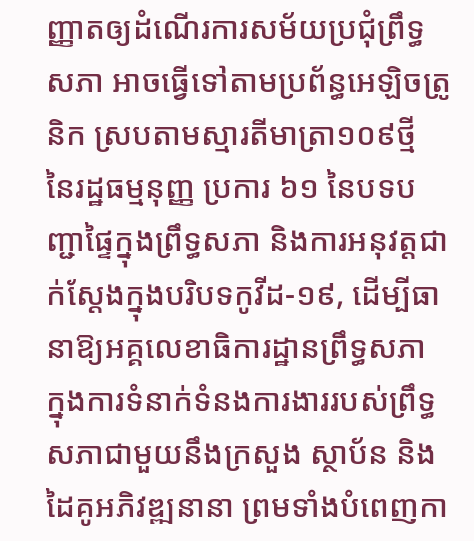ញ្ញាតឲ្យដំណើរការសម័យប្រជុំព្រឹទ្ធសភា អាចធ្វើទៅតាមប្រព័ន្ធអេឡិចត្រូនិក ស្របតាមស្មារតីមាត្រា១០៩ថ្មី នៃរដ្ឋធម្មនុញ្ញ ប្រការ ៦១ នៃបទបញ្ជាផ្ទៃក្នុងព្រឹទ្ធសភា និងការអនុវត្តជាក់ស្តែងក្នុងបរិបទកូវីដ-១៩, ដើម្បីធានាឱ្យអគ្គលេខាធិការដ្ឋានព្រឹទ្ធសភា ក្នុងការទំនាក់ទំនងការងាររបស់ព្រឹទ្ធសភាជាមួយនឹងក្រសួង ស្ថាប័ន និងដៃគូអភិវឌ្ឍនានា ព្រមទាំងបំពេញកា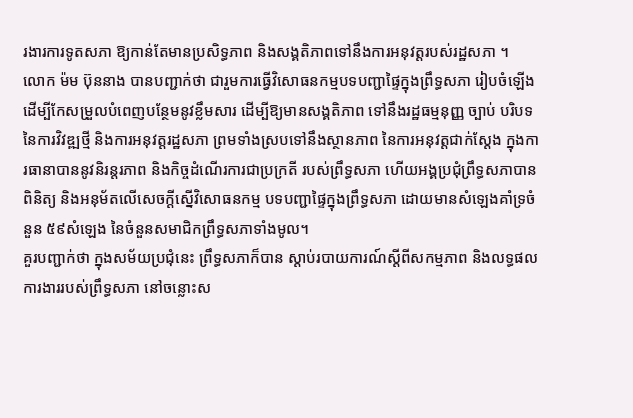រងារការទូតសភា ឱ្យកាន់តែមានប្រសិទ្ធភាព និងសង្គតិភាពទៅនឹងការអនុវត្តរបស់រដ្ឋសភា ។
លោក ម៉ម ប៊ុននាង បានបញ្ជាក់ថា ជារួមការធ្វើវិសោធនកម្មបទបញ្ជាផ្ទៃក្នុងព្រឹទ្ធសភា រៀបចំឡើងដើម្បីកែសម្រួលបំពេញបន្ថែមនូវខ្លឹមសារ ដើម្បីឱ្យមានសង្គតិភាព ទៅនឹងរដ្ឋធម្មនុញ្ញ ច្បាប់ បរិបទនៃការវិវឌ្ឍថ្មី និងការអនុវត្តរដ្ឋសភា ព្រមទាំងស្របទៅនឹងស្ថានភាព នៃការអនុវត្តជាក់ស្តែង ក្នុងការធានាបាននូវនិរន្តរភាព និងកិច្ចដំណើរការជាប្រក្រតី របស់ព្រឹទ្ធសភា ហើយអង្គប្រជុំព្រឹទ្ធសភាបានពិនិត្យ និងអនុម័តលើសេចក្តីស្នើវិសោធនកម្ម បទបញ្ជាផ្ទៃក្នុងព្រឹទ្ធសភា ដោយមានសំឡេងគាំទ្រចំនួន ៥៩សំឡេង នៃចំនួនសមាជិកព្រឹទ្ធសភាទាំងមូល។
គួរបញ្ជាក់ថា ក្នុងសម័យប្រជុំនេះ ព្រឹទ្ធសភាក៏បាន ស្តាប់របាយការណ៍ស្តីពីសកម្មភាព និងលទ្ធផលការងាររបស់ព្រឹទ្ធសភា នៅចន្លោះស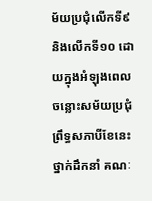ម័យប្រជុំលើកទី៩ និងលើកទី១០ ដោយក្នុងអំឡុងពេលចន្លោះសម័យប្រជុំព្រឹទ្ធសភាបីខែនេះ ថ្នាក់ដឹកនាំ គណៈ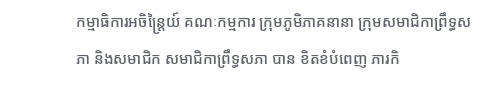កម្មាធិការអចិន្ដ្រៃយ៍ គណៈកម្មការ ក្រុមភូមិភាគនានា ក្រុមសមាជិកាព្រឹទ្ធសភា និងសមាជិក សមាជិកាព្រឹទ្ធសភា បាន ខិតខំបំពេញ ភារកិ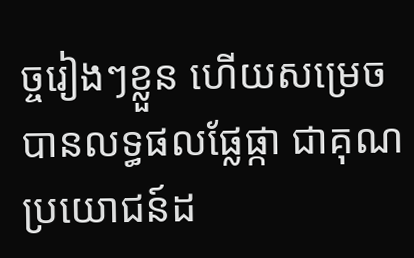ច្ចរៀងៗខ្លួន ហើយសម្រេចបានលទ្ធផលផ្លែផ្កា ជាគុណប្រយោជន៍ដ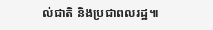ល់ជាតិ និងប្រជាពលរដ្ឋ៕